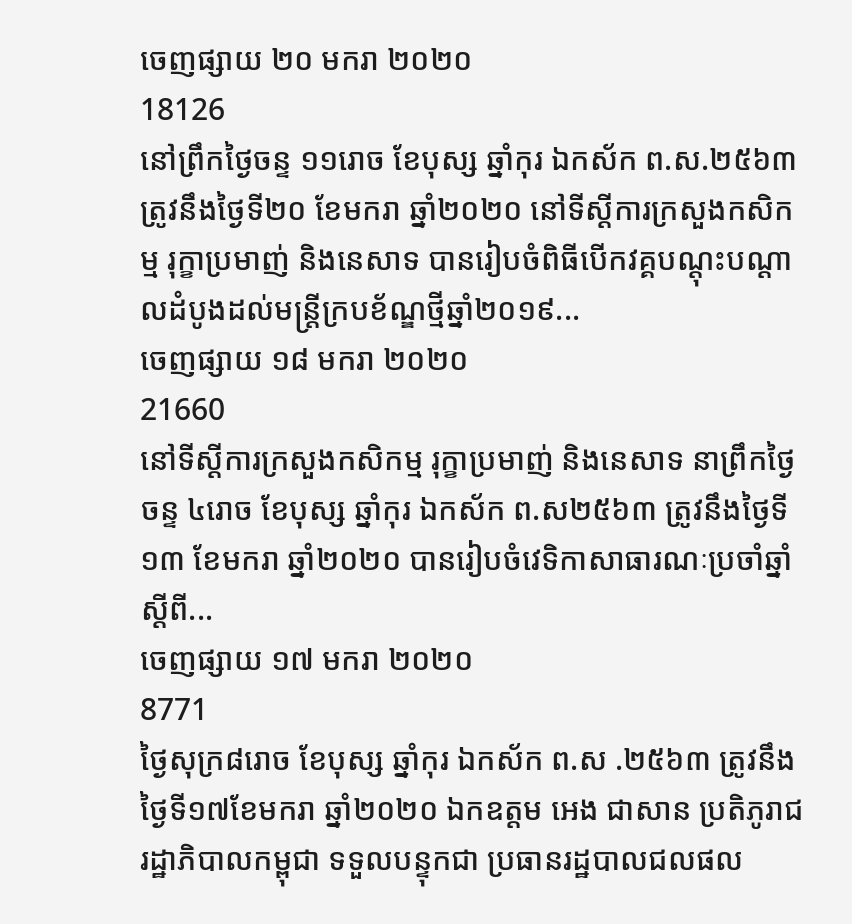ចេញផ្សាយ ២០ មករា ២០២០
18126
នៅព្រឹកថ្ងៃចន្ទ ១១រោច ខែបុស្ស ឆ្នាំកុរ ឯកស័ក ព.ស.២៥៦៣ ត្រូវនឹងថ្ងៃទី២០ ខែមករា ឆ្នាំ២០២០ នៅទីស្តីការក្រសួងកសិកម្ម រុក្ខាប្រមាញ់ និងនេសាទ បានរៀបចំពិធីបេីកវគ្គបណ្តុះបណ្តាលដំបូងដល់មន្ត្រីក្របខ័ណ្ឌថ្មីឆ្នាំ២០១៩...
ចេញផ្សាយ ១៨ មករា ២០២០
21660
នៅទីស្តីការក្រសួងកសិកម្ម រុក្ខាប្រមាញ់ និងនេសាទ នាព្រឹកថ្ងៃចន្ទ ៤រោច ខែបុស្ស ឆ្នាំកុរ ឯកស័ក ព.ស២៥៦៣ ត្រូវនឹងថ្ងៃទី១៣ ខែមករា ឆ្នាំ២០២០ បានរៀបចំវេទិកាសាធារណៈប្រចាំឆ្នាំស្តីពី...
ចេញផ្សាយ ១៧ មករា ២០២០
8771
ថ្ងៃសុក្រ៨រោច ខែបុស្ស ឆ្នាំកុរ ឯកស័ក ព.ស .២៥៦៣ ត្រូវនឹង ថ្ងៃទី១៧ខែមករា ឆ្នាំ២០២០ ឯកឧត្តម អេង ជាសាន ប្រតិភូរាជរដ្ឋាភិបាលកម្ពុជា ទទួលបន្ទុកជា ប្រធានរដ្ឋបាលជលផល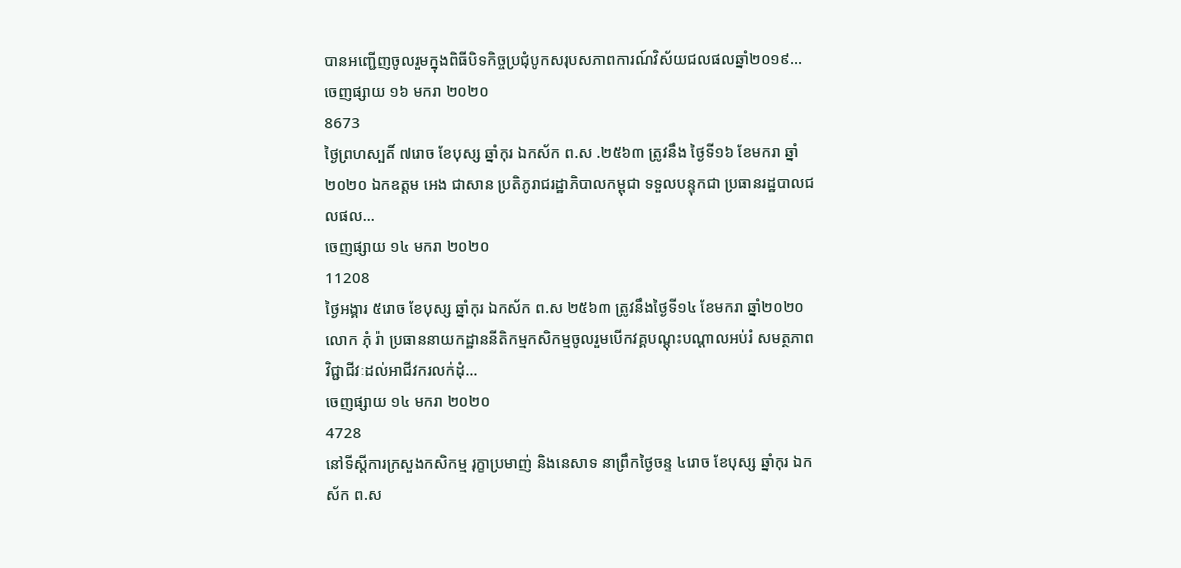បានអញ្ជើញចូលរួមក្នុងពិធីបិទកិច្ចប្រជុំបូកសរុបសភាពការណ៍វិស័យជលផលឆ្នាំ២០១៩...
ចេញផ្សាយ ១៦ មករា ២០២០
8673
ថ្ងៃព្រហស្បតិ៍ ៧រោច ខែបុស្ស ឆ្នាំកុរ ឯកស័ក ព.ស .២៥៦៣ ត្រូវនឹង ថ្ងៃទី១៦ ខែមករា ឆ្នាំ២០២០ ឯកឧត្តម អេង ជាសាន ប្រតិភូរាជរដ្ឋាភិបាលកម្ពុជា ទទួលបន្ទុកជា ប្រធានរដ្ឋបាលជលផល...
ចេញផ្សាយ ១៤ មករា ២០២០
11208
ថ្ងៃអង្គារ ៥រោច ខែបុស្ស ឆ្នាំកុរ ឯកស័ក ព.ស ២៥៦៣ ត្រូវនឹងថ្ងៃទី១៤ ខែមករា ឆ្នាំ២០២០ លោក ភុំ រ៉ា ប្រធាននាយកដ្ឋាននីតិកម្មកសិកម្មចូលរួមបើកវគ្គបណ្តុះបណ្តាលអប់រំ សមត្ថភាពវិជ្ជាជីវៈដល់អាជីវករលក់ដុំ...
ចេញផ្សាយ ១៤ មករា ២០២០
4728
នៅទីស្តីការក្រសួងកសិកម្ម រុក្ខាប្រមាញ់ និងនេសាទ នាព្រឹកថ្ងៃចន្ទ ៤រោច ខែបុស្ស ឆ្នាំកុរ ឯកស័ក ព.ស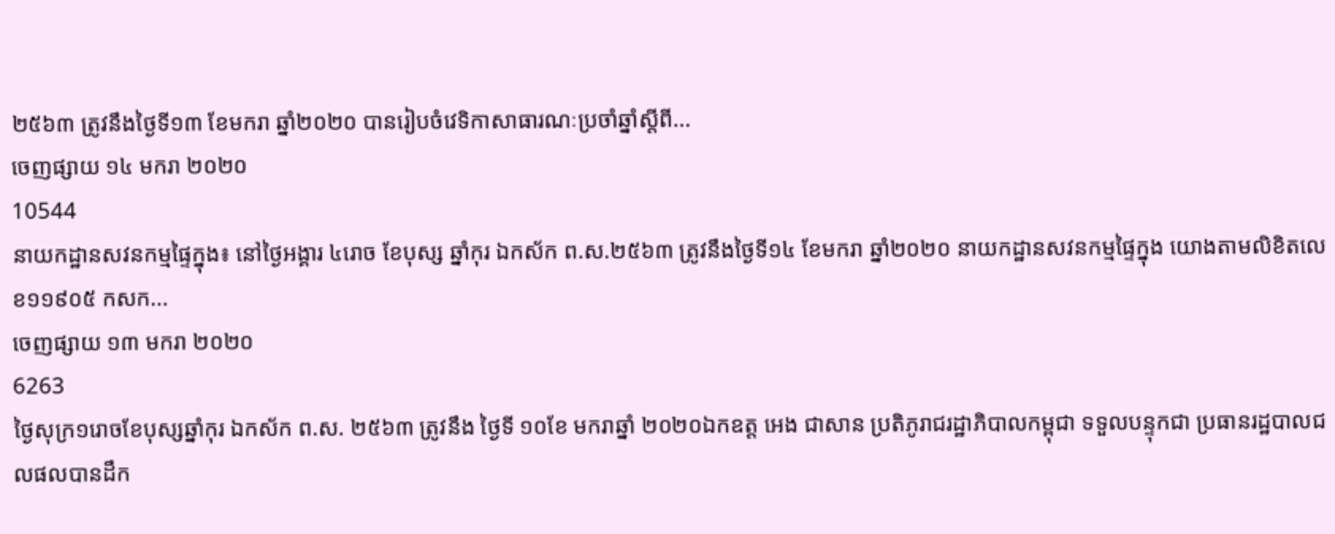២៥៦៣ ត្រូវនឹងថ្ងៃទី១៣ ខែមករា ឆ្នាំ២០២០ បានរៀបចំវេទិកាសាធារណៈប្រចាំឆ្នាំស្តីពី...
ចេញផ្សាយ ១៤ មករា ២០២០
10544
នាយកដ្ឋានសវនកម្មផ្ទៃក្នុង៖ នៅថ្ងៃអង្គារ ៤រោច ខែបុស្ស ឆ្នាំកុរ ឯកស័ក ព.ស.២៥៦៣ ត្រូវនឹងថ្ងៃទី១៤ ខែមករា ឆ្នាំ២០២០ នាយកដ្ឋានសវនកម្មផ្ទៃក្នុង យោងតាមលិខិតលេខ១១៩០៥ កសក...
ចេញផ្សាយ ១៣ មករា ២០២០
6263
ថ្ងៃសុក្រ១រោចខែបុស្សឆ្នាំកុរ ឯកស័ក ព.ស. ២៥៦៣ ត្រូវនឹង ថ្ងៃទី ១០ខែ មករាឆ្នាំ ២០២០ឯកឧត្ត អេង ជាសាន ប្រតិភូរាជរដ្ឋាភិបាលកម្ពុជា ទទួលបន្ទុកជា ប្រធានរដ្ឋបាលជលផលបានដឹក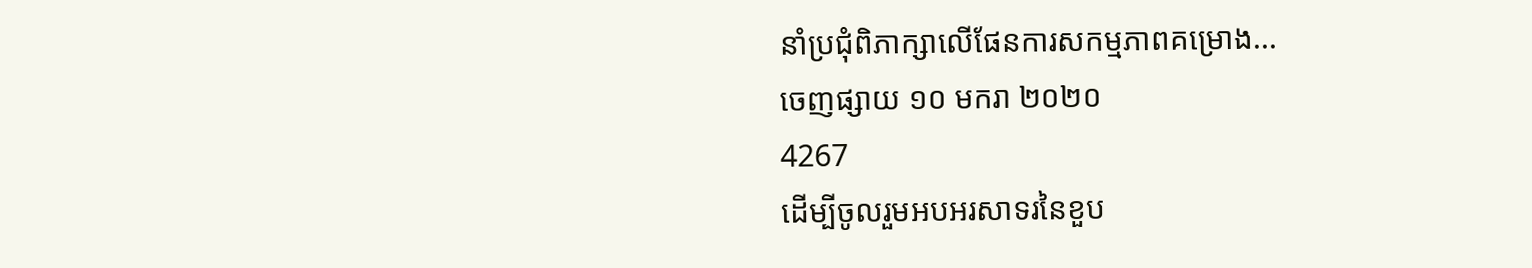នាំប្រជុំពិភាក្សាលើផែនការសកម្មភាពគម្រោង...
ចេញផ្សាយ ១០ មករា ២០២០
4267
ដើម្បីចូលរួមអបអរសាទរនៃខួប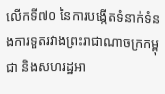លើកទី៧០ នៃការបង្កើតទំនាក់ទំនងការទួតរវាងព្រះរាជាណាចក្រកម្ពុជា និងសហរដ្ឋអា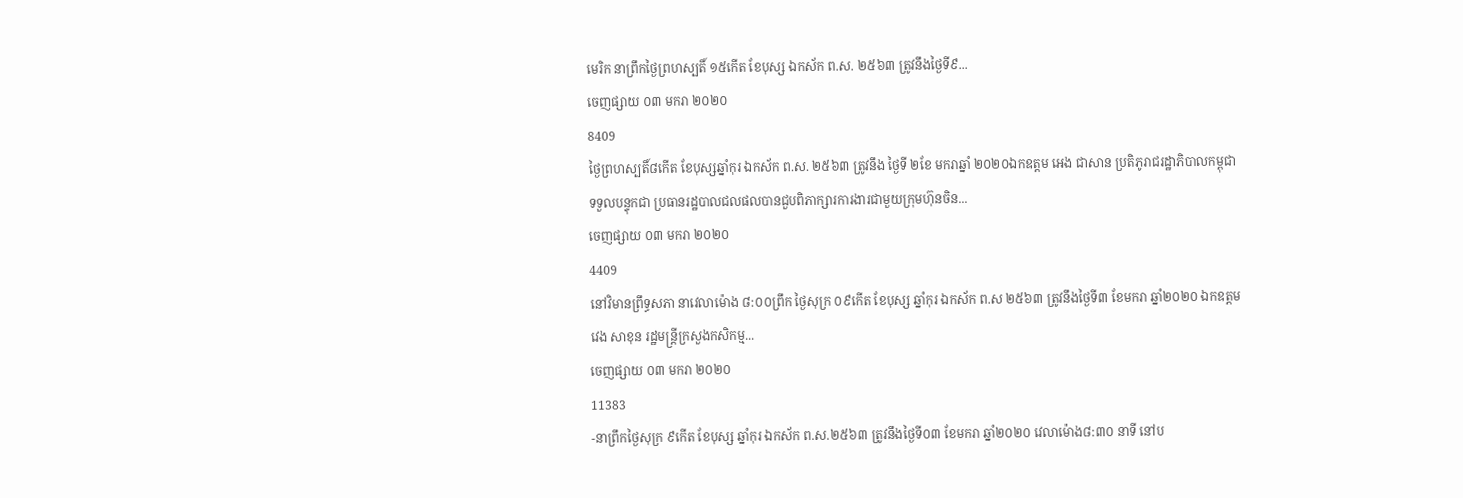មេរិក នាព្រឹកថ្ងៃព្រហស្បតិ៍ ១៥កើត ខែបុស្ស ឯកស័ក ព.ស. ២៥៦៣ ត្រូវនឹងថ្ងៃទី៩...
ចេញផ្សាយ ០៣ មករា ២០២០
8409
ថ្ងៃព្រហស្បតិ៍៨កើត ខែបុស្សឆ្នាំកុរ ឯកស័ក ព.ស. ២៥៦៣ ត្រូវនឹង ថ្ងៃទី ២ខែ មករាឆ្នាំ ២០២០ឯកឧត្តម អេង ជាសាន ប្រតិភូរាជរដ្ឋាភិបាលកម្ពុជា ទទួលបន្ទុកជា ប្រធានរដ្ឋបាលជលផលបានជួបពិភាក្សារការងារជាមួយក្រុមហ៊ុនចិន...
ចេញផ្សាយ ០៣ មករា ២០២០
4409
នៅវិមានព្រឹទ្ធសភា នាវេលាម៉ោង ៨:០០ព្រឹក ថ្ងៃសុក្រ ០៩កើត ខែបុស្ស ឆ្នាំកុរ ឯកស័ក ព.ស ២៥៦៣ ត្រូវនឹងថ្ងៃទី៣ ខែមករា ឆ្នាំ២០២០ ឯកឧត្តម វេង សាខុន រដ្ឋមន្ត្រីក្រសួងកសិកម្ម...
ចេញផ្សាយ ០៣ មករា ២០២០
11383
-នាព្រឹកថ្ងៃសុក្រ ៩កើត ខែបុស្ស ឆ្នាំកុរ ឯកស័ក ព.ស.២៥៦៣ ត្រូវនឹងថ្ងៃទី០៣ ខែមករា ឆ្នាំ២០២០ វេលាម៉ោង៨:៣០ នាទី នៅប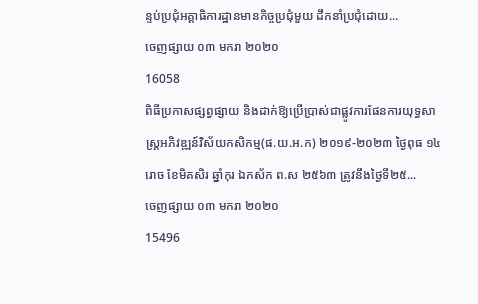ន្ទប់ប្រជុំអគ្គាធិការដ្ឋានមានកិច្ចប្រជុំមួយ ដឹកនាំប្រជុំដោយ...
ចេញផ្សាយ ០៣ មករា ២០២០
16058
ពិធីប្រកាសផ្សព្វផ្សាយ និងដាក់ឱ្យប្រើប្រាស់ជាផ្លូវការផែនការយុទ្ធសាស្រ្តអភិវឌ្ឍន៍វិស័យកសិកម្ម(ផ.យ.អ.ក) ២០១៩-២០២៣ ថ្ងៃពុធ ១៤រោច ខែមិគសិរ ឆ្នាំកុរ ឯកស័ក ព.ស ២៥៦៣ ត្រូវនឹងថ្ងៃទី២៥...
ចេញផ្សាយ ០៣ មករា ២០២០
15496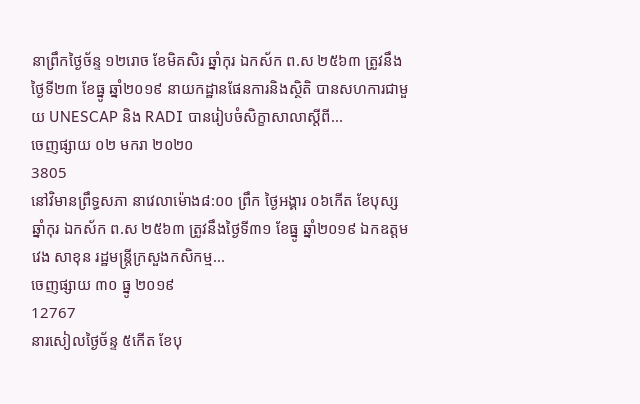នាព្រឹកថ្ងៃច័ន្ទ ១២រោច ខែមិគសិរ ឆ្នាំកុរ ឯកស័ក ព.ស ២៥៦៣ ត្រូវនឹងថ្ងៃទី២៣ ខែធ្នូ ឆ្នាំ២០១៩ នាយកដ្ឋានផែនការនិងស្ថិតិ បានសហការជាមួយ UNESCAP និង RADI បានរៀបចំសិក្ខាសាលាស្តីពី...
ចេញផ្សាយ ០២ មករា ២០២០
3805
នៅវិមានព្រឹទ្ធសភា នាវេលាម៉ោង៨:០០ ព្រឹក ថ្ងៃអង្គារ ០៦កើត ខែបុស្ស ឆ្នាំកុរ ឯកស័ក ព.ស ២៥៦៣ ត្រូវនឹងថ្ងៃទី៣១ ខែធ្នូ ឆ្នាំ២០១៩ ឯកឧត្តម វេង សាខុន រដ្ឋមន្ត្រីក្រសួងកសិកម្ម...
ចេញផ្សាយ ៣០ ធ្នូ ២០១៩
12767
នារសៀលថ្ងៃច័ន្ទ ៥កើត ខែបុ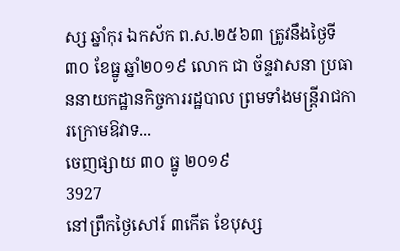ស្ស ឆ្នាំកុរ ឯកស័ក ព.ស.២៥៦៣ ត្រូវនឹងថ្ងៃទី៣០ ខែធ្នូ ឆ្នាំ២០១៩ លោក ជា ច័ន្ទវាសនា ប្រធាននាយកដ្ឋានកិច្ចការរដ្ឋបាល ព្រមទាំងមន្រ្តីរាជការក្រោមឱវាទ...
ចេញផ្សាយ ៣០ ធ្នូ ២០១៩
3927
នៅព្រឹកថ្ងៃសៅរ៍ ៣កើត ខែបុស្ស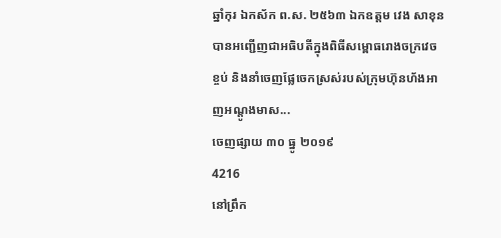ឆ្នាំកុរ ឯកស័ក ព.ស. ២៥៦៣ ឯកឧត្តម វេង សាខុន បានអញ្ជើញជាអធិបតីក្នុងពិធីសម្ពោធរោងចក្រវេចខ្ចប់ និងនាំចេញផ្លែចេកស្រស់របស់ក្រុមហ៊ុនហ័ងអាញអណ្តូងមាស...
ចេញផ្សាយ ៣០ ធ្នូ ២០១៩
4216
នៅព្រឹក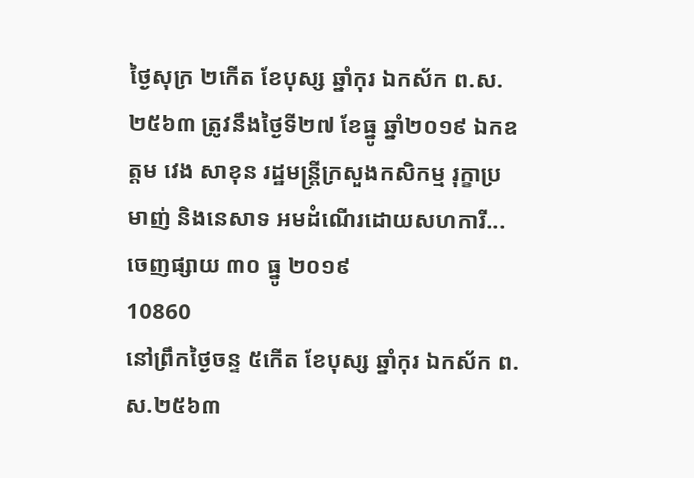ថ្ងៃសុក្រ ២កើត ខែបុស្ស ឆ្នាំកុរ ឯកស័ក ព.ស. ២៥៦៣ ត្រូវនឹងថ្ងៃទី២៧ ខែធ្នូ ឆ្នាំ២០១៩ ឯកឧត្តម វេង សាខុន រដ្ឋមន្រ្តីក្រសួងកសិកម្ម រុក្ខាប្រមាញ់ និងនេសាទ អមដំណើរដោយសហការី...
ចេញផ្សាយ ៣០ ធ្នូ ២០១៩
10860
នៅព្រឹកថ្ងៃចន្ទ ៥កើត ខែបុស្ស ឆ្នាំកុរ ឯកស័ក ព.ស.២៥៦៣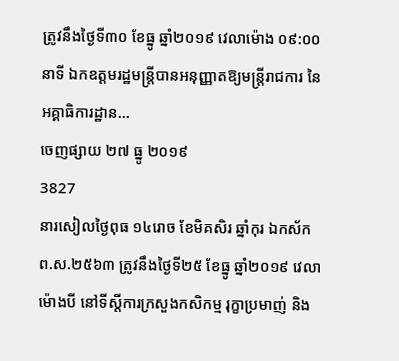ត្រូវនឹងថ្ងៃទី៣០ ខែធ្នូ ឆ្នាំ២០១៩ វេលាម៉ោង ០៩:០០ នាទី ឯកឧត្តមរដ្ឋមន្ត្រីបានអនុញ្ញាតឱ្យមន្ត្រីរាជការ នៃអគ្គាធិការដ្ឋាន...
ចេញផ្សាយ ២៧ ធ្នូ ២០១៩
3827
នារសៀលថ្ងៃពុធ ១៤រោច ខែមិគសិរ ឆ្នាំកុរ ឯកស័ក ព.ស.២៥៦៣ ត្រូវនឹងថ្ងៃទី២៥ ខែធ្នូ ឆ្នាំ២០១៩ វេលាម៉ោងបី នៅទីស្តីការក្រសួងកសិកម្ម រុក្ខាប្រមាញ់ និង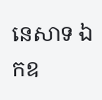នេសាទ ឯកឧ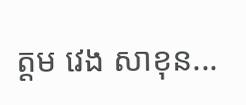ត្តម វេង សាខុន...